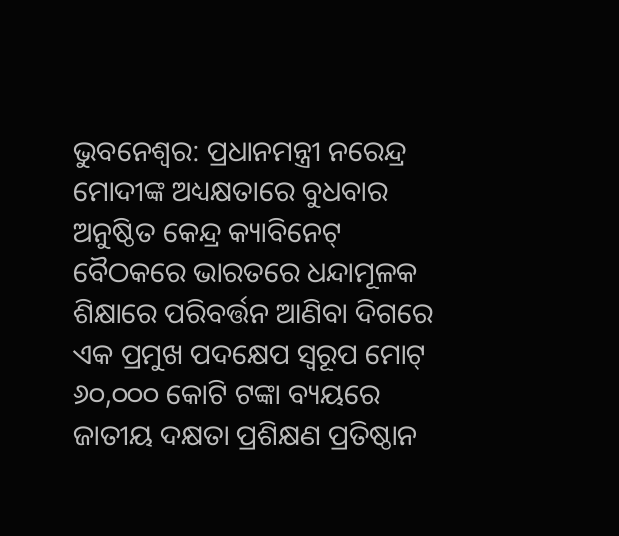ଭୁବନେଶ୍ୱର: ପ୍ରଧାନମନ୍ତ୍ରୀ ନରେନ୍ଦ୍ର ମୋଦୀଙ୍କ ଅଧ୍ୟକ୍ଷତାରେ ବୁଧବାର ଅନୁଷ୍ଠିତ କେନ୍ଦ୍ର କ୍ୟାବିନେଟ୍ ବୈଠକରେ ଭାରତରେ ଧନ୍ଦାମୂଳକ ଶିକ୍ଷାରେ ପରିବର୍ତ୍ତନ ଆଣିବା ଦିଗରେ ଏକ ପ୍ରମୁଖ ପଦକ୍ଷେପ ସ୍ୱରୂପ ମୋଟ୍ ୬୦,୦୦୦ କୋଟି ଟଙ୍କା ବ୍ୟୟରେ ଜାତୀୟ ଦକ୍ଷତା ପ୍ରଶିକ୍ଷଣ ପ୍ରତିଷ୍ଠାନ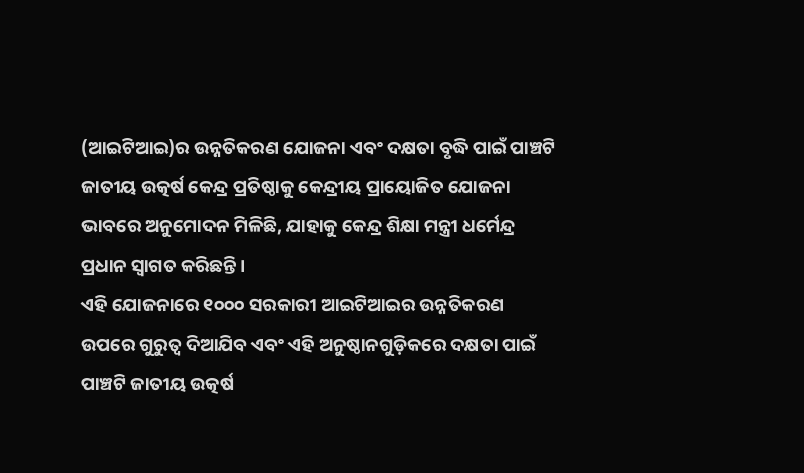(ଆଇଟିଆଇ)ର ଉନ୍ନତିକରଣ ଯୋଜନା ଏବଂ ଦକ୍ଷତା ବୃଦ୍ଧି ପାଇଁ ପାଞ୍ଚଟି ଜାତୀୟ ଉତ୍କର୍ଷ କେନ୍ଦ୍ର ପ୍ରତିଷ୍ଠାକୁ କେନ୍ଦ୍ରୀୟ ପ୍ରାୟୋଜିତ ଯୋଜନା ଭାବରେ ଅନୁମୋଦନ ମିଳିଛି, ଯାହାକୁ କେନ୍ଦ୍ର ଶିକ୍ଷା ମନ୍ତ୍ରୀ ଧର୍ମେନ୍ଦ୍ର ପ୍ରଧାନ ସ୍ୱାଗତ କରିଛନ୍ତି।
ଏହି ଯୋଜନାରେ ୧୦୦୦ ସରକାରୀ ଆଇଟିଆଇର ଉନ୍ନତିକରଣ ଉପରେ ଗୁରୁତ୍ୱ ଦିଆଯିବ ଏବଂ ଏହି ଅନୁଷ୍ଠାନଗୁଡ଼ିକରେ ଦକ୍ଷତା ପାଇଁ ପାଞ୍ଚଟି ଜାତୀୟ ଉତ୍କର୍ଷ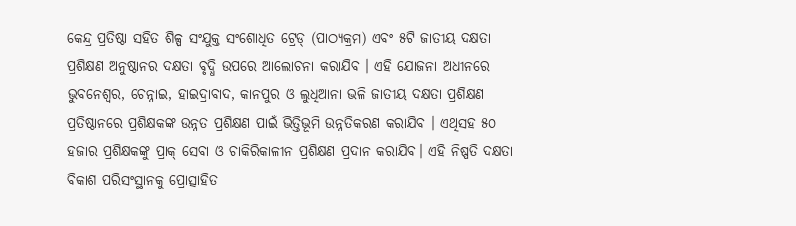କେନ୍ଦ୍ର ପ୍ରତିଷ୍ଠା ସହିତ ଶିଳ୍ପ ସଂଯୁକ୍ତ ସଂଶୋଧିତ ଟ୍ରେଡ୍ (ପାଠ୍ୟକ୍ରମ) ଏବଂ ୫ଟି ଜାତୀୟ ଦକ୍ଷତା ପ୍ରଶିକ୍ଷଣ ଅନୁଷ୍ଠାନର ଦକ୍ଷତା ବୃଦ୍ଧି ଉପରେ ଆଲୋଚନା କରାଯିବ । ଏହି ଯୋଜନା ଅଧୀନରେ ଭୁବନେଶ୍ୱର, ଚେନ୍ନାଇ, ହାଇଦ୍ରାବାଦ, କାନପୁର ଓ ଲୁଧିଆନା ଭଳି ଜାତୀୟ ଦକ୍ଷତା ପ୍ରଶିକ୍ଷଣ ପ୍ରତିଷ୍ଠାନରେ ପ୍ରଶିକ୍ଷକଙ୍କ ଉନ୍ନତ ପ୍ରଶିକ୍ଷଣ ପାଇଁ ଭିତ୍ତିଭୂମି ଉନ୍ନତିକରଣ କରାଯିବ । ଏଥିସହ ୫୦ ହଜାର ପ୍ରଶିକ୍ଷକଙ୍କୁ ପ୍ରାକ୍ ସେବା ଓ ଚାକିରିକାଳୀନ ପ୍ରଶିକ୍ଷଣ ପ୍ରଦାନ କରାଯିବ। ଏହି ନିଷ୍ପତି ଦକ୍ଷତା ବିକାଶ ପରିସଂସ୍ଥାନକୁ ପ୍ରୋତ୍ସାହିତ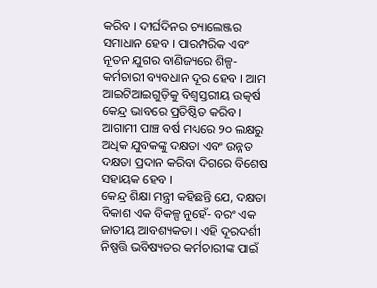କରିବ । ଦୀର୍ଘଦିନର ଚ୍ୟାଲେଞ୍ଜର ସମାଧାନ ହେବ । ପାରମ୍ପରିକ ଏବଂ ନୂତନ ଯୁଗର ବାଣିଜ୍ୟରେ ଶିଳ୍ପ-କର୍ମଚାରୀ ବ୍ୟବଧାନ ଦୂର ହେବ । ଆମ ଆଇଟିଆଇଗୁଡ଼ିକୁ ବିଶ୍ୱସ୍ତରୀୟ ଉତ୍କର୍ଷ କେନ୍ଦ୍ର ଭାବରେ ପ୍ରତିଷ୍ଠିତ କରିବ । ଆଗାମୀ ପାଞ୍ଚ ବର୍ଷ ମଧ୍ୟରେ ୨୦ ଲକ୍ଷରୁ ଅଧିକ ଯୁବକଙ୍କୁ ଦକ୍ଷତା ଏବଂ ଉନ୍ନତ ଦକ୍ଷତା ପ୍ରଦାନ କରିବା ଦିଗରେ ବିଶେଷ ସହାୟକ ହେବ ।
କେନ୍ଦ୍ର ଶିକ୍ଷା ମନ୍ତ୍ରୀ କହିଛନ୍ତି ଯେ, ଦକ୍ଷତା ବିକାଶ ଏକ ବିକଳ୍ପ ନୁହେଁ- ବରଂ ଏକ ଜାତୀୟ ଆବଶ୍ୟକତା । ଏହି ଦୂରଦର୍ଶୀ ନିଷ୍ପତ୍ତି ଭବିଷ୍ୟତର କର୍ମଚାରୀଙ୍କ ପାଇଁ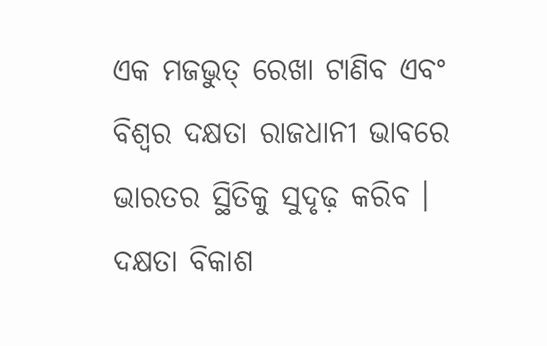ଏକ ମଜଭୁତ୍ ରେଖା ଟାଣିବ ଏବଂ ବିଶ୍ୱର ଦକ୍ଷତା ରାଜଧାନୀ ଭାବରେ ଭାରତର ସ୍ଥିତିକୁ ସୁଦୃଢ଼ କରିବ । ଦକ୍ଷତା ବିକାଶ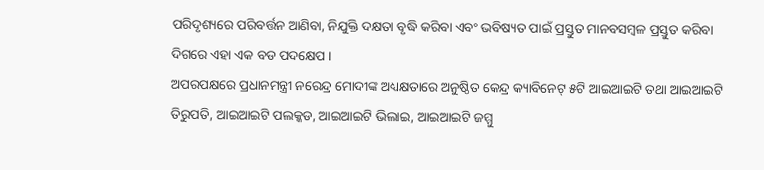ପରିଦୃଶ୍ୟରେ ପରିବର୍ତ୍ତନ ଆଣିବା, ନିଯୁକ୍ତି ଦକ୍ଷତା ବୃଦ୍ଧି କରିବା ଏବଂ ଭବିଷ୍ୟତ ପାଇଁ ପ୍ରସ୍ତୁତ ମାନବସମ୍ବଳ ପ୍ରସ୍ତୁତ କରିବା ଦିଗରେ ଏହା ଏକ ବଡ ପଦକ୍ଷେପ ।
ଅପରପକ୍ଷରେ ପ୍ରଧାନମନ୍ତ୍ରୀ ନରେନ୍ଦ୍ର ମୋଦୀଙ୍କ ଅଧ୍ୟକ୍ଷତାରେ ଅନୁଷ୍ଠିତ କେନ୍ଦ୍ର କ୍ୟାବିନେଟ୍ ୫ଟି ଆଇଆଇଟି ତଥା ଆଇଆଇଟି ତିରୁପତି, ଆଇଆଇଟି ପଲକ୍କଡ, ଆଇଆଇଟି ଭିଲାଇ, ଆଇଆଇଟି ଜମ୍ମୁ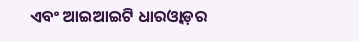ଏବଂ ଆଇଆଇଟି ଧାରଓ୍ୱାଡ଼ର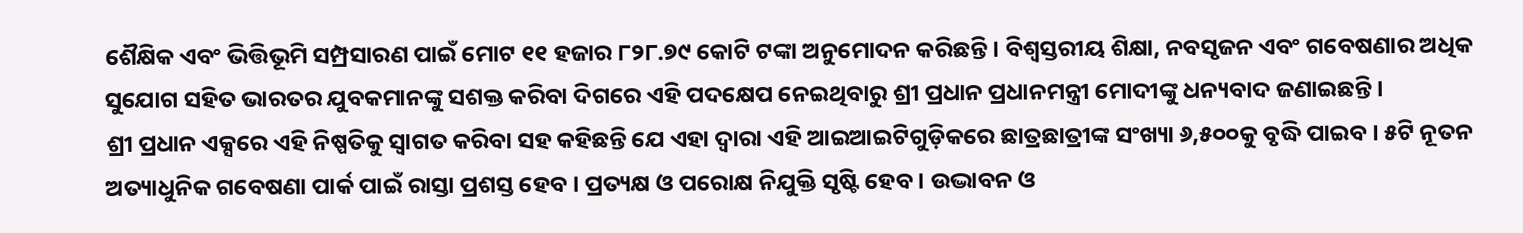ଶୈକ୍ଷିକ ଏବଂ ଭିତ୍ତିଭୂମି ସମ୍ପ୍ରସାରଣ ପାଇଁ ମୋଟ ୧୧ ହଜାର ୮୨୮.୭୯ କୋଟି ଟଙ୍କା ଅନୁମୋଦନ କରିଛନ୍ତି । ବିଶ୍ୱସ୍ତରୀୟ ଶିକ୍ଷା, ନବସୃଜନ ଏବଂ ଗବେଷଣାର ଅଧିକ ସୁଯୋଗ ସହିତ ଭାରତର ଯୁବକମାନଙ୍କୁ ସଶକ୍ତ କରିବା ଦିଗରେ ଏହି ପଦକ୍ଷେପ ନେଇଥିବାରୁ ଶ୍ରୀ ପ୍ରଧାନ ପ୍ରଧାନମନ୍ତ୍ରୀ ମୋଦୀଙ୍କୁ ଧନ୍ୟବାଦ ଜଣାଇଛନ୍ତି ।
ଶ୍ରୀ ପ୍ରଧାନ ଏକ୍ସରେ ଏହି ନିଷ୍ପତିକୁ ସ୍ୱାଗତ କରିବା ସହ କହିଛନ୍ତି ଯେ ଏହା ଦ୍ୱାରା ଏହି ଆଇଆଇଟିଗୁଡ଼ିକରେ ଛାତ୍ରଛାତ୍ରୀଙ୍କ ସଂଖ୍ୟା ୬,୫୦୦କୁ ବୃଦ୍ଧି ପାଇବ । ୫ଟି ନୂତନ ଅତ୍ୟାଧୁନିକ ଗବେଷଣା ପାର୍କ ପାଇଁ ରାସ୍ତା ପ୍ରଶସ୍ତ ହେବ । ପ୍ରତ୍ୟକ୍ଷ ଓ ପରୋକ୍ଷ ନିଯୁକ୍ତି ସୃଷ୍ଟି ହେବ । ଉଦ୍ଭାବନ ଓ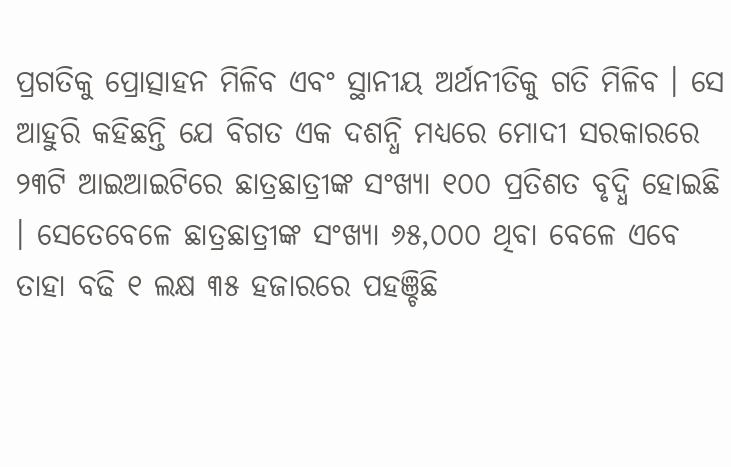ପ୍ରଗତିକୁ ପ୍ରୋତ୍ସାହନ ମିଳିବ ଏବଂ ସ୍ଥାନୀୟ ଅର୍ଥନୀତିକୁ ଗତି ମିଳିବ । ସେ ଆହୁରି କହିଛନ୍ତି ଯେ ବିଗତ ଏକ ଦଶନ୍ଧି ମଧ୍ୟରେ ମୋଦୀ ସରକାରରେ ୨୩ଟି ଆଇଆଇଟିରେ ଛାତ୍ରଛାତ୍ରୀଙ୍କ ସଂଖ୍ୟା ୧୦୦ ପ୍ରତିଶତ ବୃଦ୍ଧି ହୋଇଛି । ସେତେବେଳେ ଛାତ୍ରଛାତ୍ରୀଙ୍କ ସଂଖ୍ୟା ୬୫,୦୦୦ ଥିବା ବେଳେ ଏବେ ତାହା ବଢି ୧ ଲକ୍ଷ ୩୫ ହଜାରରେ ପହଞ୍ଚିଛି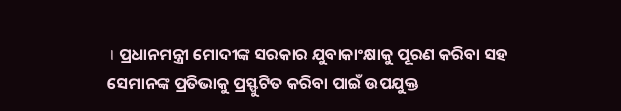। ପ୍ରଧାନମନ୍ତ୍ରୀ ମୋଦୀଙ୍କ ସରକାର ଯୁବାକାଂକ୍ଷାକୁ ପୂରଣ କରିବା ସହ ସେମାନଙ୍କ ପ୍ରତିଭାକୁ ପ୍ରସ୍ଫୁଟିତ କରିବା ପାଇଁ ଉପଯୁକ୍ତ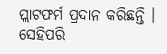ପ୍ଲାଟଫର୍ମ ପ୍ରଦାନ କରିଛନ୍ତି । ସେହିପରି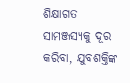ଶିକ୍ଷାଗତ ସାମଞ୍ଜସ୍ୟକୁ ଦୂର କରିବା, ଯୁବଶକ୍ତିଙ୍କ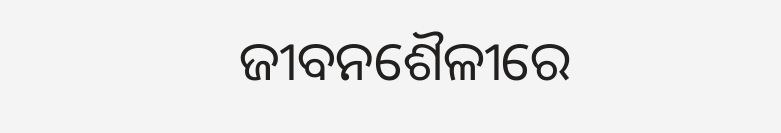ଜୀବନଶୈଳୀରେ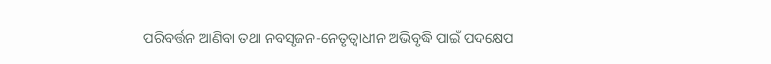ପରିବର୍ତ୍ତନ ଆଣିବା ତଥା ନବସୃଜନ-ନେତୃତ୍ୱାଧୀନ ଅଭିବୃଦ୍ଧି ପାଇଁ ପଦକ୍ଷେପ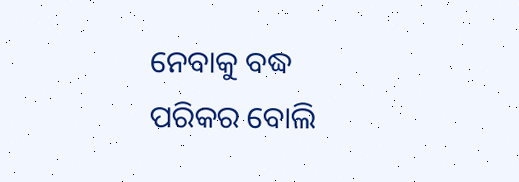ନେବାକୁ ବଦ୍ଧ ପରିକର ବୋଲି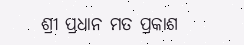ଶ୍ରୀ ପ୍ରଧାନ ମତ ପ୍ରକାଶ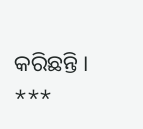କରିଛନ୍ତି ।
***